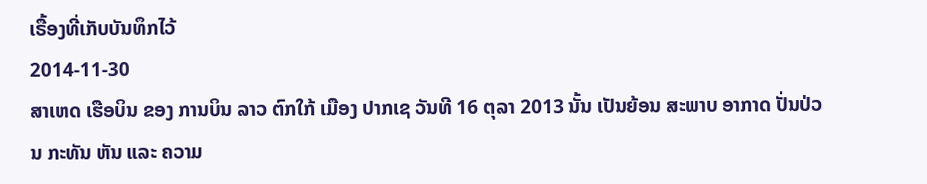ເຣື້ອງທີ່ເກັບບັນທຶກໄວ້
2014-11-30
ສາເຫດ ເຮືອບິນ ຂອງ ການບິນ ລາວ ຕົກໃກ້ ເມືອງ ປາກເຊ ວັນທີ 16 ຕຸລາ 2013 ນັ້ນ ເປັນຍ້ອນ ສະພາບ ອາກາດ ປັ່ນປ່ວນ ກະທັນ ຫັນ ແລະ ຄວາມ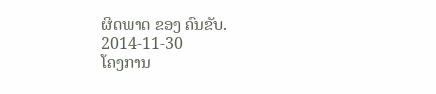ຜິດພາດ ຂອງ ຄົນຂັບ.
2014-11-30
ໂຄງການ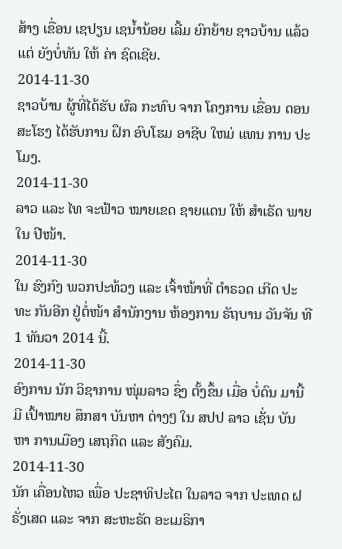ສ້າງ ເຂື່ອນ ເຊປຽນ ເຊນ້ຳນ້ອຍ ເລີ້ມ ຍົກຍ້າຍ ຊາວບ້ານ ແລ້ວ ແຕ່ ຍັງບໍ່ທັນ ໃຫ້ ຄ່າ ຊົດເຊີຍ.
2014-11-30
ຊາວບ້ານ ຜູ້ທີ່ໄດ້ຮັບ ຜົລ ກະທົບ ຈາກ ໂຄງການ ເຂື່ອນ ດອນ ສະໂຮງ ໄດ້ຮັບການ ຝຶກ ອົບໂຮມ ອາຊີບ ໃຫມ່ ແທນ ການ ປະໂມງ.
2014-11-30
ລາວ ແລະ ໄທ ຈະຟ້າວ ໝາຍເຂດ ຊາຍແດນ ໃຫ້ ສຳເຣັດ ພາຍໃນ ປີໜ້າ.
2014-11-30
ໃນ ຮົງກົງ ພວກປະທ້ວງ ແລະ ເຈົ້າໜ້າທີ່ ຕຳຣວດ ເກີດ ປະທະ ກັນອີກ ຢູ່ຕໍ່ໜ້າ ສໍານັກງານ ຫ້ອງການ ຣັຖບານ ວັນຈັນ ທີ 1 ທັນວາ 2014 ນີ້.
2014-11-30
ອົງການ ນັກ ວິຊາການ ໜຸ່ມລາວ ຊຶ່ງ ຕັ້ງຂຶ້ນ ເມື່ອ ບໍ່ດົນ ມານີ້ ມີ ເປົ້າໝາຍ ສຶກສາ ບັນຫາ ຕ່າງໆ ໃນ ສປປ ລາວ ເຊັ່ນ ບັນຫາ ການເມືອງ ເສຖກິດ ແລະ ສັງຄົມ.
2014-11-30
ນັກ ເຄື່ອນໄຫວ ເພື່ອ ປະຊາທິປະໄຕ ໃນລາວ ຈາກ ປະເທດ ຝຣັ່ງເສດ ແລະ ຈາກ ສະຫະຣັດ ອະເມຣິກາ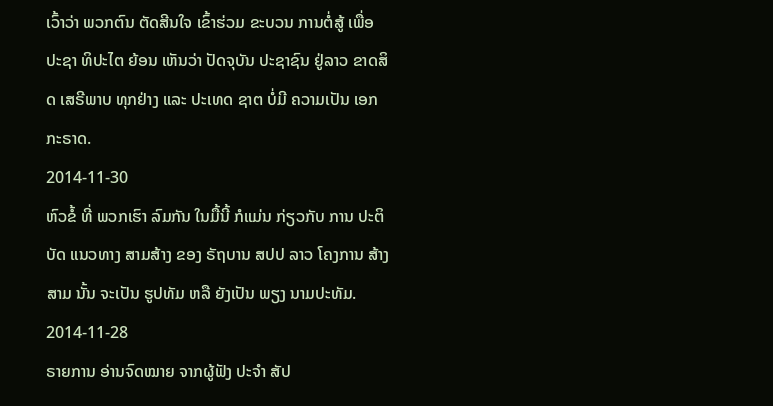ເວົ້າວ່າ ພວກຕົນ ຕັດສີນໃຈ ເຂົ້າຮ່ວມ ຂະບວນ ການຕໍ່ສູ້ ເພື່ອ ປະຊາ ທິປະໄຕ ຍ້ອນ ເຫັນວ່າ ປັດຈຸບັນ ປະຊາຊົນ ຢູ່ລາວ ຂາດສິດ ເສຣີພາບ ທຸກຢ່າງ ແລະ ປະເທດ ຊາຕ ບໍ່ມີ ຄວາມເປັນ ເອກກະຣາດ.
2014-11-30
ຫົວຂໍ້ ທີ່ ພວກເຮົາ ລົມກັນ ໃນມື້ນີ້ ກໍແມ່ນ ກ່ຽວກັບ ການ ປະຕິບັດ ແນວທາງ ສາມສ້າງ ຂອງ ຣັຖບານ ສປປ ລາວ ໂຄງການ ສ້າງສາມ ນັ້ນ ຈະເປັນ ຮູປທັມ ຫລື ຍັງເປັນ ພຽງ ນາມປະທັມ.
2014-11-28
ຣາຍການ ອ່ານຈົດໝາຍ ຈາກຜູ້ຟັງ ປະຈຳ ສັປ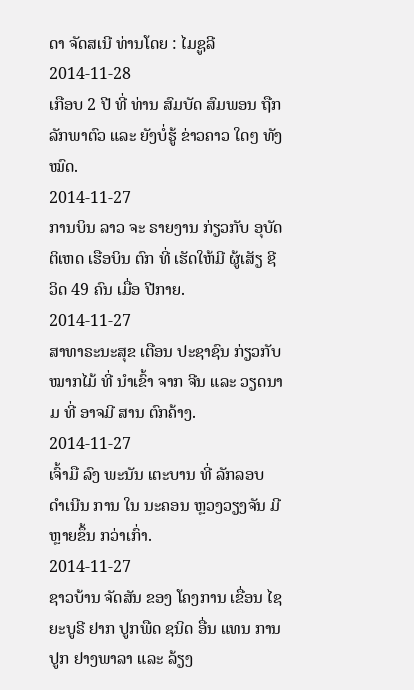ດາ ຈັດສເນີ ທ່ານໂດຍ : ໄມຊູລີ
2014-11-28
ເກືອບ 2 ປີ ທີ່ ທ່ານ ສົມບັດ ສົມພອນ ຖືກ ລັກພາຕົວ ແລະ ຍັງບໍ່ຮູ້ ຂ່າວຄາວ ໃດໆ ທັງໝົດ.
2014-11-27
ການບິນ ລາວ ຈະ ຣາຍງານ ກ່ຽວກັບ ອຸບັດຕິເຫດ ເຮືອບິນ ຕົກ ທີ່ ເຮັດໃຫ້ມີ ຜູ້ເສັຽ ຊີວິດ 49 ຄົນ ເມື່ອ ປີກາຍ.
2014-11-27
ສາທາຣະນະສຸຂ ເຕືອນ ປະຊາຊົນ ກ່ຽວກັບ ໝາກໄມ້ ທີ່ ນຳເຂົ້າ ຈາກ ຈີນ ແລະ ວຽດນາມ ທີ່ ອາຈມີ ສານ ຕົກຄ້າງ.
2014-11-27
ເຈົ້າມື ລົງ ພະນັນ ເຕະບານ ທີ່ ລັກລອບ ດໍາເນີນ ການ ໃນ ນະຄອນ ຫຼວງວຽງຈັນ ມີ ຫຼາຍຂຶ້ນ ກວ່າເກົ່າ.
2014-11-27
ຊາວບ້ານ ຈັດສັນ ຂອງ ໂຄງການ ເຂື່ອນ ໄຊຍະບູຣີ ຢາກ ປູກພືດ ຊນິດ ອື່ນ ແທນ ການປູກ ຢາງພາລາ ແລະ ລ້ຽງ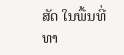ສັດ ໃນພື້ນທີ່ ທາ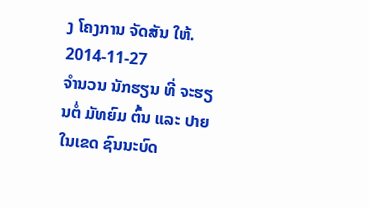ງ ໂຄງການ ຈັດສັນ ໃຫ້.
2014-11-27
ຈຳນວນ ນັກຮຽນ ທີ່ ຈະຮຽນຕໍ່ ມັທຍົມ ຕົ້ນ ແລະ ປາຍ ໃນເຂດ ຊົນນະບົດ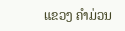ແຂວງ ຄຳມ່ວນ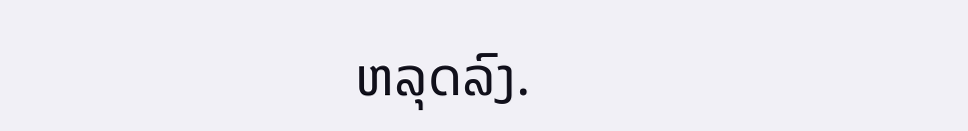ຫລຸດລົງ.